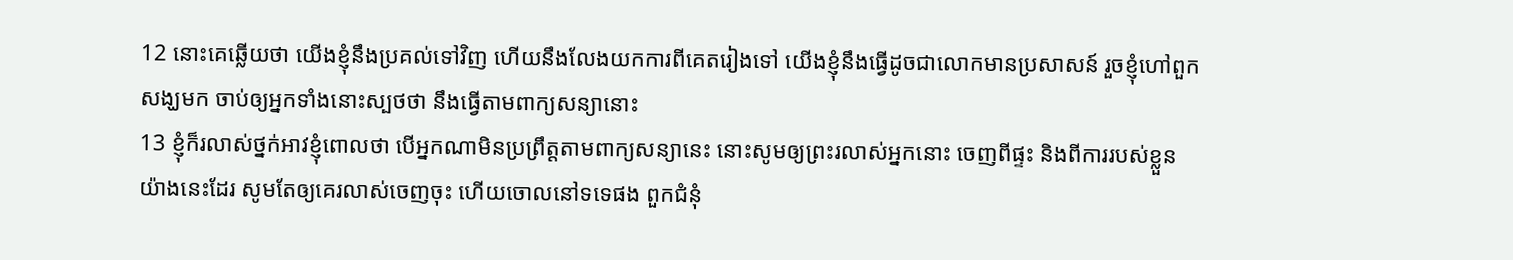12 នោះគេឆ្លើយថា យើងខ្ញុំនឹងប្រគល់ទៅវិញ ហើយនឹងលែងយកការពីគេតរៀងទៅ យើងខ្ញុំនឹងធ្វើដូចជាលោកមានប្រសាសន៍ រួចខ្ញុំហៅពួកសង្ឃមក ចាប់ឲ្យអ្នកទាំងនោះស្បថថា នឹងធ្វើតាមពាក្យសន្យានោះ
13 ខ្ញុំក៏រលាស់ថ្នក់អាវខ្ញុំពោលថា បើអ្នកណាមិនប្រព្រឹត្តតាមពាក្យសន្យានេះ នោះសូមឲ្យព្រះរលាស់អ្នកនោះ ចេញពីផ្ទះ និងពីការរបស់ខ្លួនយ៉ាងនេះដែរ សូមតែឲ្យគេរលាស់ចេញចុះ ហើយចោលនៅទទេផង ពួកជំនុំ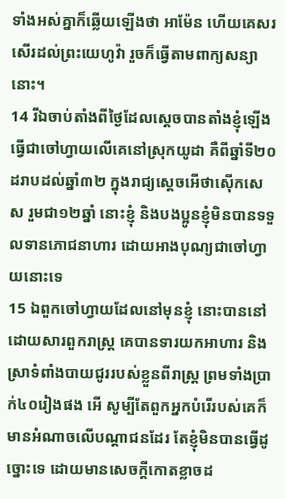ទាំងអស់គ្នាក៏ឆ្លើយឡើងថា អាម៉ែន ហើយគេសរសើរដល់ព្រះយេហូវ៉ា រួចក៏ធ្វើតាមពាក្យសន្យានោះ។
14 រីឯចាប់តាំងពីថ្ងៃដែលស្តេចបានតាំងខ្ញុំឡើងធ្វើជាចៅហ្វាយលើគេនៅស្រុកយូដា គឺពីឆ្នាំទី២០ដរាបដល់ឆ្នាំ៣២ ក្នុងរាជ្យស្តេចអើថាស៊ើកសេស រួមជា១២ឆ្នាំ នោះខ្ញុំ និងបងប្អូនខ្ញុំមិនបានទទួលទានភោជនាហារ ដោយអាងបុណ្យជាចៅហ្វាយនោះទេ
15 ឯពួកចៅហ្វាយដែលនៅមុនខ្ញុំ នោះបាននៅដោយសារពួករាស្ត្រ គេបានទារយកអាហារ និងស្រាទំពាំងបាយជូររបស់ខ្លួនពីរាស្ត្រ ព្រមទាំងប្រាក់៤០រៀងផង អើ សូម្បីតែពួកអ្នកបំរើរបស់គេក៏មានអំណាចលើបណ្តាជនដែរ តែខ្ញុំមិនបានធ្វើដូច្នោះទេ ដោយមានសេចក្តីកោតខ្លាចដ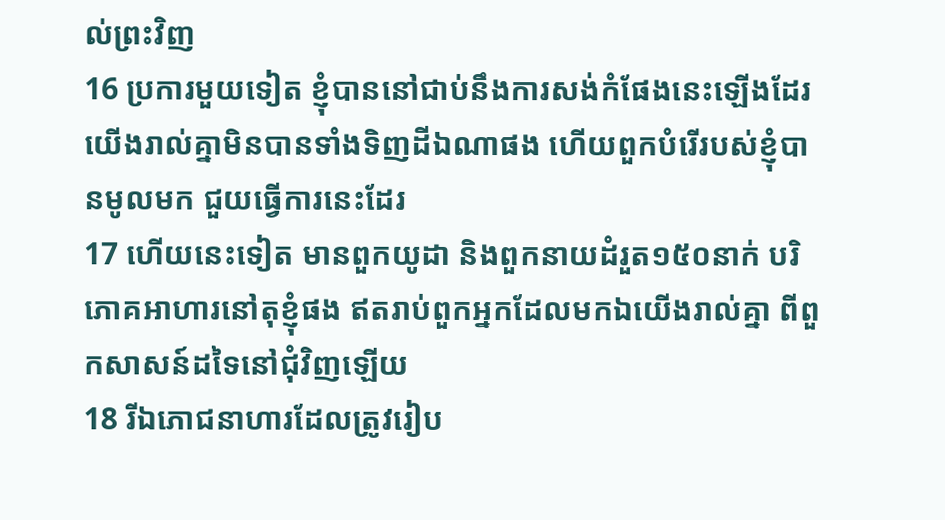ល់ព្រះវិញ
16 ប្រការមួយទៀត ខ្ញុំបាននៅជាប់នឹងការសង់កំផែងនេះឡើងដែរ យើងរាល់គ្នាមិនបានទាំងទិញដីឯណាផង ហើយពួកបំរើរបស់ខ្ញុំបានមូលមក ជួយធ្វើការនេះដែរ
17 ហើយនេះទៀត មានពួកយូដា និងពួកនាយដំរួត១៥០នាក់ បរិភោគអាហារនៅតុខ្ញុំផង ឥតរាប់ពួកអ្នកដែលមកឯយើងរាល់គ្នា ពីពួកសាសន៍ដទៃនៅជុំវិញឡើយ
18 រីឯភោជនាហារដែលត្រូវរៀប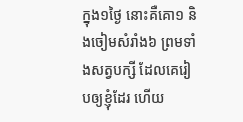ក្នុង១ថ្ងៃ នោះគឺគោ១ និងចៀមសំរាំង៦ ព្រមទាំងសត្វបក្សី ដែលគេរៀបឲ្យខ្ញុំដែរ ហើយ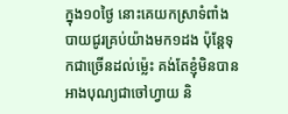ក្នុង១០ថ្ងៃ នោះគេយកស្រាទំពាំងបាយជូរគ្រប់យ៉ាងមក១ដង ប៉ុន្តែទុកជាច្រើនដល់ម៉្លេះ គង់តែខ្ញុំមិនបានអាងបុណ្យជាចៅហ្វាយ និ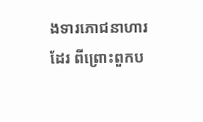ងទារភោជនាហារដែរ ពីព្រោះពួកប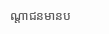ណ្តាជនមានប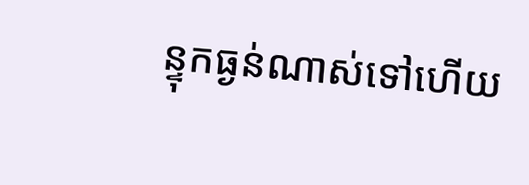ន្ទុកធ្ងន់ណាស់ទៅហើយ